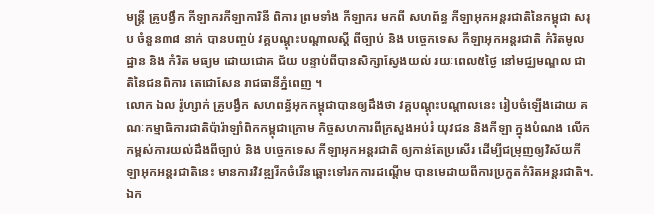មន្ត្រី គ្រូបង្វឹក កីឡាករកីឡាការិនី ពិការ ព្រមទាំង កីឡាករ មកពី សហព័ន្ធ កីឡាអុកអន្ដរជាតិនៃកម្ពុជា សរុប ចំនួន៣៨ នាក់ បានបញ្ចប់ វគ្គបណ្ដុះបណ្ដាលស្តី ពីច្បាប់ និង បច្ចេកទេស កីឡាអុកអន្ដរជាតិ កំរិតមូលដ្ឋាន និង កំរិត មធ្យម ដោយជោគ ជ័យ បន្ទាប់ពីបានសិក្សាស្វែងយល់ រយៈពេល៥ថ្ងៃ នៅមជ្ឈមណ្ឌល ជាតិនៃជនពិការ តេជោសែន រាជធានីភ្នំពេញ ។
លោក ឯល រ៉ូហ្សាក់ គ្រូបង្វឹក សហពន្ធ័អុកកម្ពុជាបានឲ្យដឹងថា វគ្គបណ្ដុះបណ្ដាលនេះ រៀបចំឡើងដោយ គណៈកម្មាធិការជាតិប៉ារ៉ាឡាំពិកកម្ពុជាក្រោម កិច្ចសហការពីក្រសួងអប់រំ យុវជន និងកីឡា ក្នុងបំណង លើកកម្ពស់ការយល់ដឹងពីច្បាប់ និង បច្ចេកទេស កីឡាអុកអន្ដរជាតិ ឲ្យកាន់តែប្រសើរ ដើម្បីជម្រុញឲ្យវិស័យកីឡាអុកអន្ដរជាតិនេះ មានការវិវឌ្ឍរីកចំរើនឆ្ពោះទៅរកការដណ្ដើម បានមេដាយពីការប្រកួតកំរិតអន្ដរជាតិ។.
ឯក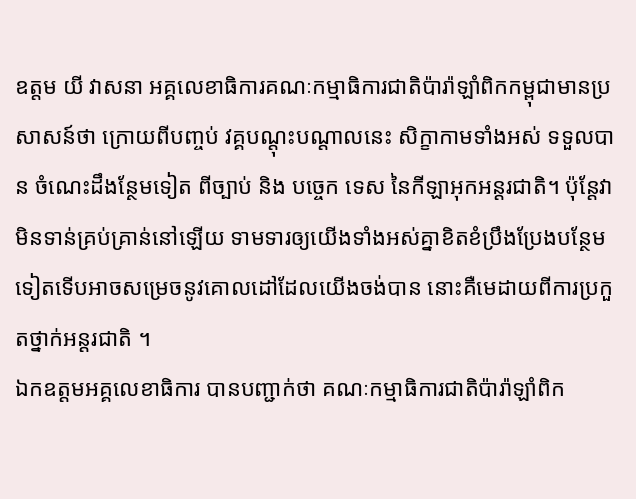ឧត្តម យី វាសនា អគ្គលេខាធិការគណៈកម្មាធិការជាតិប៉ារ៉ាឡាំពិកកម្ពុជាមានប្រសាសន៍ថា ក្រោយពីបញ្ចប់ វគ្គបណ្ដុះបណ្ដាលនេះ សិក្ខាកាមទាំងអស់ ទទួលបាន ចំណេះដឹងន្ថែមទៀត ពីច្បាប់ និង បច្ចេក ទេស នៃកីឡាអុកអន្ដរជាតិ។ ប៉ុន្ដែវាមិនទាន់គ្រប់គ្រាន់នៅឡើយ ទាមទារឲ្យយើងទាំងអស់គ្នាខិតខំប្រឹងប្រែងបន្ថែមទៀតទើបអាចសម្រេចនូវគោលដៅដែលយើងចង់បាន នោះគឺមេដាយពីការប្រកួតថ្នាក់អន្ដរជាតិ ។
ឯកឧត្តមអគ្គលេខាធិការ បានបញ្ជាក់ថា គណៈកម្មាធិការជាតិប៉ារ៉ាឡាំពិក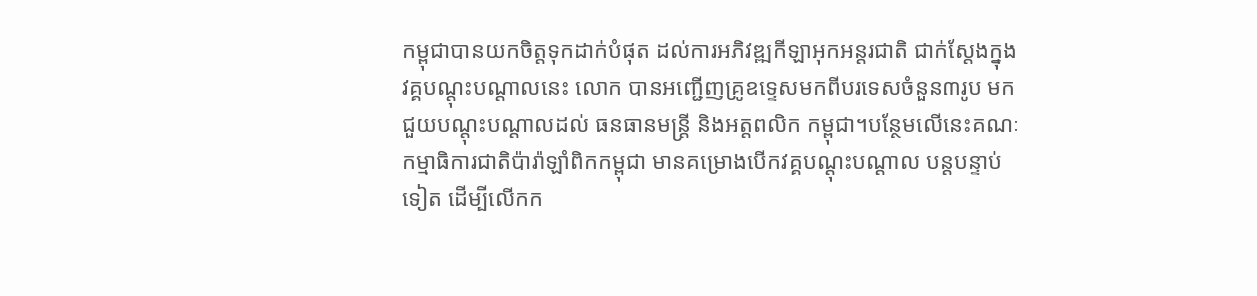កម្ពុជាបានយកចិត្តទុកដាក់បំផុត ដល់ការអភិវឌ្ឍកីឡាអុកអន្ដរជាតិ ជាក់ស្ដែងក្នុងវគ្គបណ្ដុះបណ្ដាលនេះ លោក បានអញ្ជើញគ្រូឧទ្ទេសមកពីបរទេសចំនួន៣រូប មកជួយបណ្ដុះបណ្ដាលដល់ ធនធានមន្ដ្រី និងអត្តពលិក កម្ពុជា។បន្ថែមលើនេះគណៈកម្មាធិការជាតិប៉ារ៉ាឡាំពិកកម្ពុជា មានគម្រោងបើកវគ្គបណ្ដុះបណ្ដាល បន្ដបន្ទាប់ទៀត ដើម្បីលើកក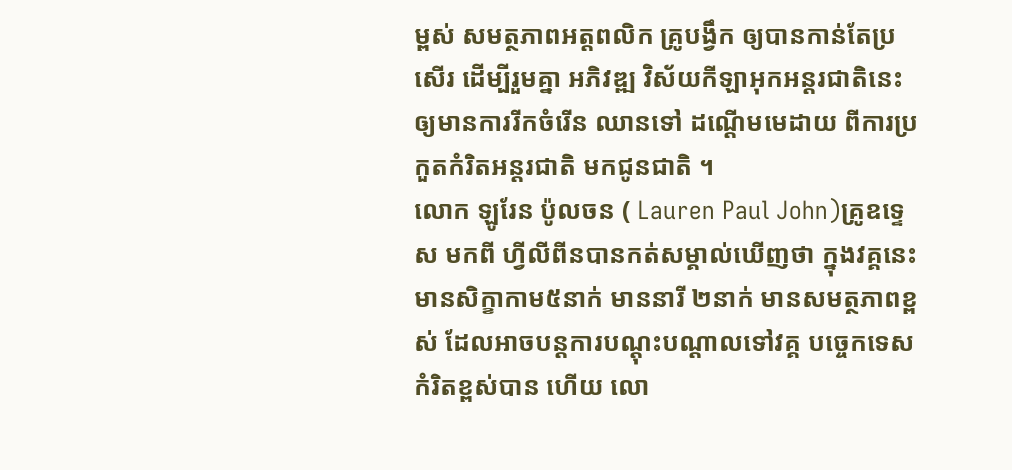ម្ពស់ សមត្ថភាពអត្តពលិក គ្រូបង្វឹក ឲ្យបានកាន់តែប្រសើរ ដើម្បីរួមគ្នា អភិវឌ្ឍ វិស័យកីឡាអុកអន្ដរជាតិនេះ ឲ្យមានការរីកចំរើន ឈានទៅ ដណ្ដើមមេដាយ ពីការប្រកួតកំរិតអន្ដរជាតិ មកជូនជាតិ ។
លោក ឡូរែន ប៉ូលចន ( Lauren Paul John)គ្រូឧទ្ទេស មកពី ហ្វីលីពីនបានកត់សម្គាល់ឃើញថា ក្នុងវគ្គនេះ មានសិក្ខាកាម៥នាក់ មាននារី ២នាក់ មានសមត្ថភាពខ្ពស់ ដែលអាចបន្ដការបណ្ដុះបណ្ដាលទៅវគ្គ បច្ចេកទេសកំរិតខ្ពស់បាន ហើយ លោ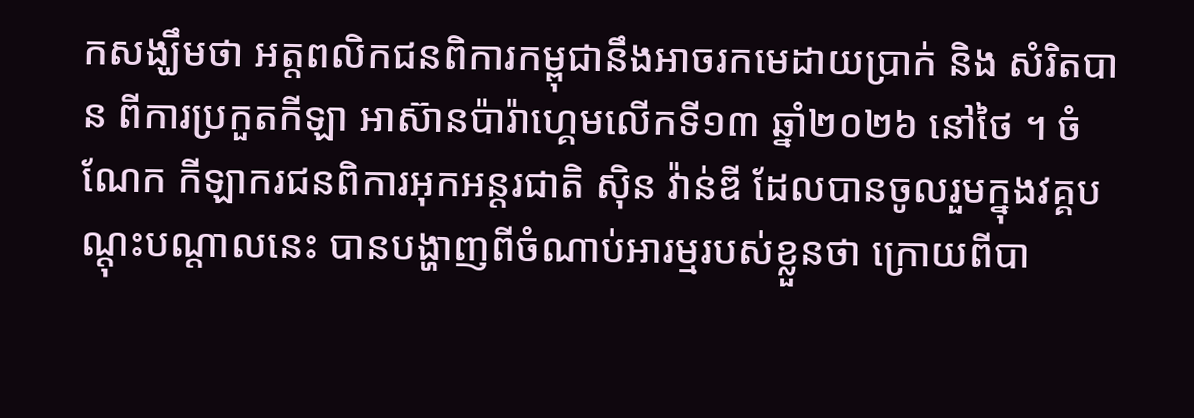កសង្ឃឹមថា អត្តពលិកជនពិការកម្ពុជានឹងអាចរកមេដាយប្រាក់ និង សំរិតបាន ពីការប្រកួតកីឡា អាស៊ានប៉ារ៉ាហ្គេមលើកទី១៣ ឆ្នាំ២០២៦ នៅថៃ ។ ចំណែក កីឡាករជនពិការអុកអន្ដរជាតិ ស៊ិន វ៉ាន់ឌី ដែលបានចូលរួមក្នុងវគ្គបណ្ដុះបណ្ដាលនេះ បានបង្ហាញពីចំណាប់អារម្មរបស់ខ្លួនថា ក្រោយពីបា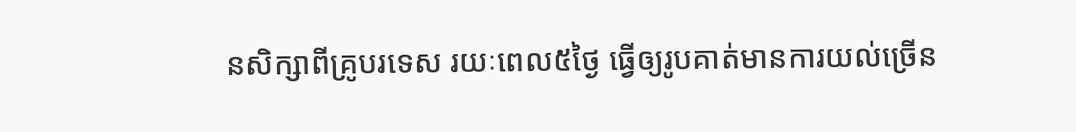នសិក្សាពីគ្រូបរទេស រយៈពេល៥ថ្ងៃ ធ្វើឲ្យរូបគាត់មានការយល់ច្រើន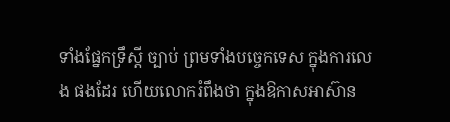ទាំងផ្នែកទ្រឹស្ដី ច្បាប់ ព្រមទាំងបច្ចេកទេស ក្នុងការលេង ផងដែរ ហើយលោករំពឹងថា ក្នុងឱកាសអាស៊ាន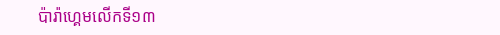ប៉ារ៉ាហ្គេមលើកទី១៣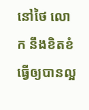នៅថៃ លោក នឹងខិតខំធ្វើឲ្យបានល្អ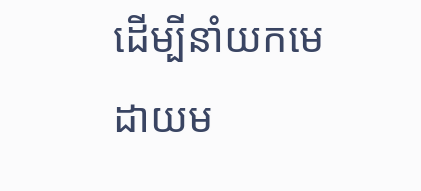ដើម្បីនាំយកមេដាយម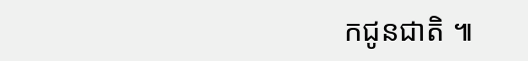កជូនជាតិ ៕